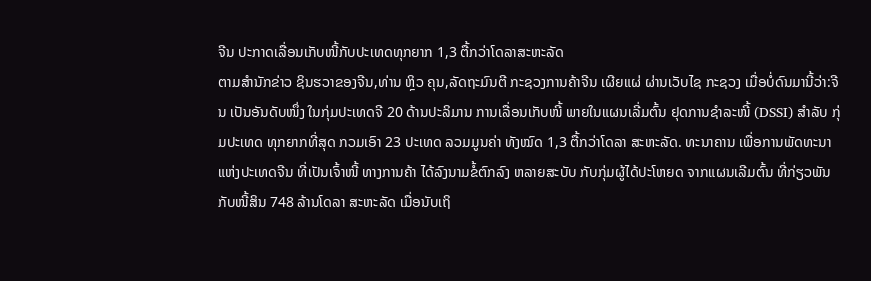ຈີນ ປະກາດເລື່ອນເກັບໜີ້ກັບປະເທດທຸກຍາກ 1,3 ຕື້ກວ່າໂດລາສະຫະລັດ
ຕາມສຳນັກຂ່າວ ຊິນຮວາຂອງຈີນ,ທ່ານ ຫຼິວ ຄຸນ,ລັດຖະມົນຕີ ກະຊວງການຄ້າຈີນ ເຜີຍແຜ່ ຜ່ານເວັບໄຊ ກະຊວງ ເມື່ອບໍ່ດົນມານີ້ວ່າ:ຈີນ ເປັນອັນດັບໜຶ່ງ ໃນກຸ່ມປະເທດຈີ 20 ດ້ານປະລິມານ ການເລື່ອນເກັບໜີ້ ພາຍໃນແຜນເລີ່ມຕົ້ນ ຢຸດການຊຳລະໜີ້ (DSSI) ສຳລັບ ກຸ່ມປະເທດ ທຸກຍາກທີ່ສຸດ ກວມເອົາ 23 ປະເທດ ລວມມູນຄ່າ ທັງໝົດ 1,3 ຕື້ກວ່າໂດລາ ສະຫະລັດ. ທະນາຄານ ເພື່ອການພັດທະນາ ແຫ່ງປະເທດຈີນ ທີ່ເປັນເຈົ້າໜີ້ ທາງການຄ້າ ໄດ້ລົງນາມຂໍ້ຕົກລົງ ຫລາຍສະບັບ ກັບກຸ່ມຜູ້ໄດ້ປະໂຫຍດ ຈາກແຜນເລີມຕົ້ນ ທີ່ກ່ຽວພັນກັບໜີ້ສິນ 748 ລ້ານໂດລາ ສະຫະລັດ ເມື່ອນັບເຖິ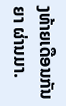ງທ້າຍເດືອນກັນຍາ ຜ່ານມາ.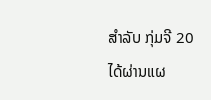ສຳລັບ ກຸ່ມຈີ 20 ໄດ້ຜ່ານແຜ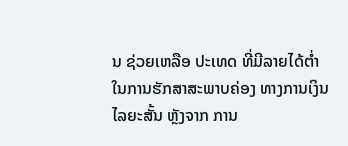ນ ຊ່ວຍເຫລືອ ປະເທດ ທີ່ມີລາຍໄດ້ຕ່ຳ ໃນການຮັກສາສະພາບຄ່ອງ ທາງການເງິນ ໄລຍະສັ້ນ ຫຼັງຈາກ ການ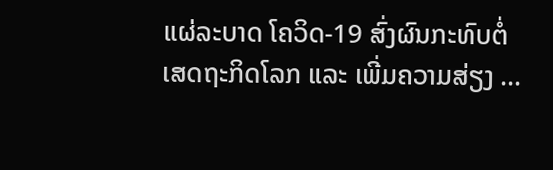ແຜ່ລະບາດ ໂຄວິດ-19 ສົ່ງຜົນກະທົບຕໍ່ ເສດຖະກິດໂລກ ແລະ ເພີ່ມຄວາມສ່ຽງ …